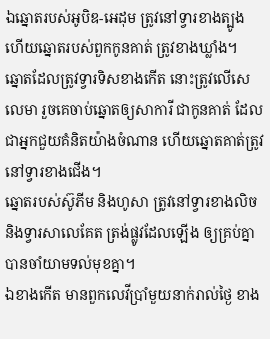ឯឆ្នោតរបស់អូបិឌ-អេដុម ត្រូវនៅទ្វារខាងត្បូង ហើយឆ្នោតរបស់ពួកកូនគាត់ ត្រូវខាងឃ្លាំង។
ឆ្នោតដែលត្រូវទ្វារទិសខាងកើត នោះត្រូវលើសេលេមា រួចគេចាប់ឆ្នោតឲ្យសាការី ជាកូនគាត់ ដែលជាអ្នកជួយគំនិតយ៉ាងចំណាន ហើយឆ្នោតគាត់ត្រូវនៅទ្វារខាងជើង។
ឆ្នោតរបស់ស៊ូភីម និងហូសា ត្រូវនៅទ្វារខាងលិច និងទ្វារសាលេគែត ត្រង់ផ្លូវដែលឡើង ឲ្យគ្រប់គ្នាបានចាំយាមទល់មុខគ្នា។
ឯខាងកើត មានពួកលេវីប្រាំមួយនាក់រាល់ថ្ងៃ ខាង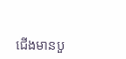ជើងមានបួ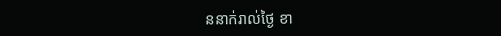ននាក់រាល់ថ្ងៃ ខា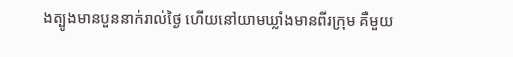ងត្បូងមានបួននាក់រាល់ថ្ងៃ ហើយនៅយាមឃ្លាំងមានពីរក្រុម គឺមួយ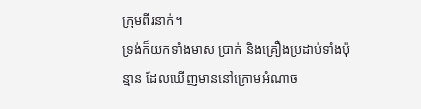ក្រុមពីរនាក់។
ទ្រង់ក៏យកទាំងមាស ប្រាក់ និងគ្រឿងប្រដាប់ទាំងប៉ុន្មាន ដែលឃើញមាននៅក្រោមអំណាច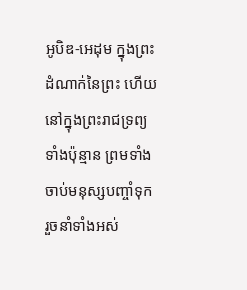អូបិឌ-អេដុម ក្នុងព្រះដំណាក់នៃព្រះ ហើយនៅក្នុងព្រះរាជទ្រព្យទាំងប៉ុន្មាន ព្រមទាំងចាប់មនុស្សបញ្ចាំទុក រួចនាំទាំងអស់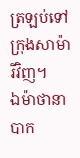ត្រឡប់ទៅក្រុងសាម៉ារីវិញ។
ឯម៉ាថានា បាក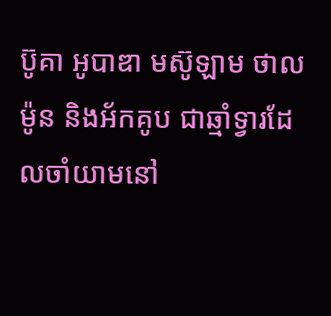ប៊ូគា អូបាឌា មស៊ូឡាម ថាលម៉ូន និងអ័កគូប ជាឆ្មាំទ្វារដែលចាំយាមនៅ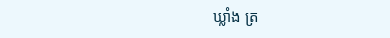ឃ្លាំង ត្រ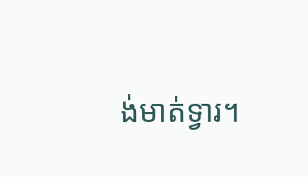ង់មាត់ទ្វារ។